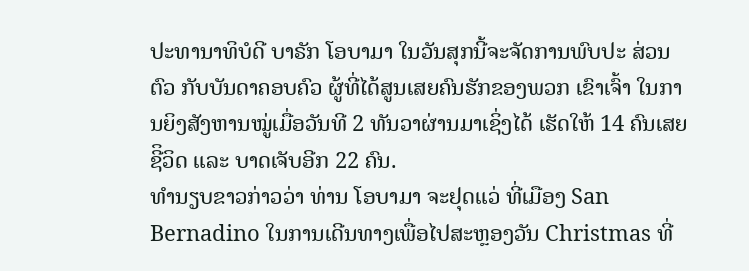ປະທານາທິບໍດີ ບາຣັກ ໂອບາມາ ໃນວັນສຸກນີ້ຈະຈັດການພົບປະ ສ່ວນຕົວ ກັບບັນດາຄອບຄົວ ຜູ້ທີ່ໄດ້ສູນເສຍຄົນຮັກຂອງພວກ ເຂົາເຈົ້າ ໃນການຍິງສັງຫານໝູ່ເມື່ອວັນທີ 2 ທັນວາຜ່ານມາເຊິ່ງໄດ້ ເຮັດໃຫ້ 14 ຄົນເສຍຊີິວິດ ແລະ ບາດເຈັບອີກ 22 ຄົນ.
ທຳນຽບຂາວກ່າວວ່າ ທ່ານ ໂອບາມາ ຈະຢຸດແວ່ ທີ່ເມືອງ San Bernadino ໃນການເດີນທາງເພື່ອໄປສະຫຼອງວັນ Christmas ທີ່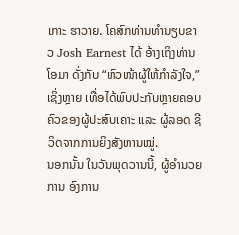ເກາະ ຮາວາຍ. ໂຄສົກທ່ານທຳນຽບຂາວ Josh Earnest ໄດ້ ອ້າງເຖິງທ່ານ ໂອມາ ດັ່ງກັບ “ຫົວໜ້າຜູ້ໃຫ້ກຳລັງໃຈ,” ເຊິ່ງຫຼາຍ ເທື່ອໄດ້ພົບປະກັບຫຼາຍຄອບຄົວຂອງຜູ້ປະສົບເຄາະ ແລະ ຜູ້ລອດ ຊີວິດຈາກການຍິງສັງຫານໝູ່.
ນອກນັ້ນ ໃນວັນພຸດວານນີ້, ຜູ້ອຳນວຍການ ອົງການ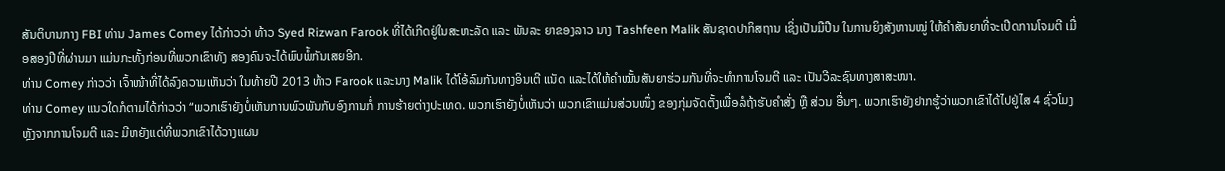ສັນຕິບານກາງ FBI ທ່ານ James Comey ໄດ້ກ່າວວ່າ ທ້າວ Syed Rizwan Farook ທີ່ໄດ້ເກີດຢູ່ໃນສະຫະລັດ ແລະ ພັນລະ ຍາຂອງລາວ ນາງ Tashfeen Malik ສັນຊາດປາກິສຖານ ເຊິ່ງເປັນມືປືນ ໃນການຍິງສັງຫານໝູ່ ໃຫ້ຄຳສັນຍາທີ່ຈະເປີດການໂຈມຕີ ເມື່ອສອງປີທີ່ຜ່ານມາ ແມ່ນກະທັ້ງກ່ອນທີ່ພວກເຂົາທັງ ສອງຄົນຈະໄດ້ພົບພໍ້ກັນເສຍອີກ.
ທ່ານ Comey ກ່າວວ່າ ເຈົ້າໜ້າທີ່ໄດ້ລົງຄວາມເຫັນວ່າ ໃນທ້າຍປີ 2013 ທ້າວ Farook ແລະນາງ Malik ໄດ້ໂອ້ລົມກັນທາງອິນເຕີ ແນັດ ແລະໄດ້ໃຫ້ຄຳໝັ້ນສັນຍາຮ່ວມກັນທີ່ຈະທຳການໂຈມຕີ ແລະ ເປັນວີລະຊົນທາງສາສະໜາ.
ທ່ານ Comey ແນວໃດກໍຕາມໄດ້ກ່າວວ່າ “ພວກເຮົາຍັງບໍ່ເຫັນການພົວພັນກັບອົງການກໍ່ ການຮ້າຍຕ່າງປະເທດ. ພວກເຮົາຍັງບໍ່ເຫັນວ່າ ພວກເຂົາແມ່ນສ່ວນໜຶ່ງ ຂອງກຸ່ມຈັດຕັ້ງເພື່ອລໍຖ້າຮັບຄຳສັ່ງ ຫຼື ສ່ວນ ອື່ນໆ. ພວກເຮົາຍັງຢາກຮູ້ວ່າພວກເຂົາໄດ້ໄປຢູ່ໄສ 4 ຊົ່ວໂມງ ຫຼັງຈາກການໂຈມຕີ ແລະ ມີຫຍັງແດ່ທີ່ພວກເຂົາໄດ້ວາງແຜນ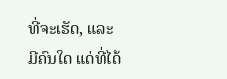ທີ່ຈະເຮັດ, ແລະ ມີຄົນໃດ ແດ່ທີ່ໄດ້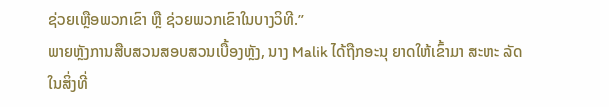ຊ່ວຍເຫຼືອພວກເຂົາ ຫຼື ຊ່ວຍພວກເຂົາໃນບາງວິທີ.”
ພາຍຫຼັງການສືບສວນສອບສວນເບື້ອງຫຼັງ, ນາງ Malik ໄດ້ຖືກອະນຸ ຍາດໃຫ້ເຂົ້າມາ ສະຫະ ລັດ ໃນສິ່ງທີ່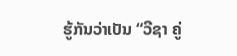ຮູ້ກັນວ່າເປັນ “ວີຊາ ຄູ່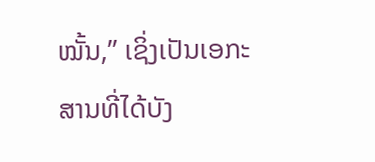ໝັ້ນ,” ເຊິ່ງເປັນເອກະສານທີ່ໄດ້ບັງ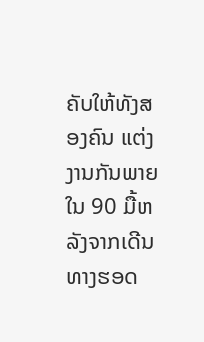ຄັບໃຫ້ທັງສອງຄົນ ແຕ່ງງານກັນພາຍໃນ 90 ມື້ຫລັງຈາກເດີນທາງຮອດ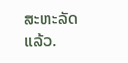ສະຫະລັດແລ້ວ.